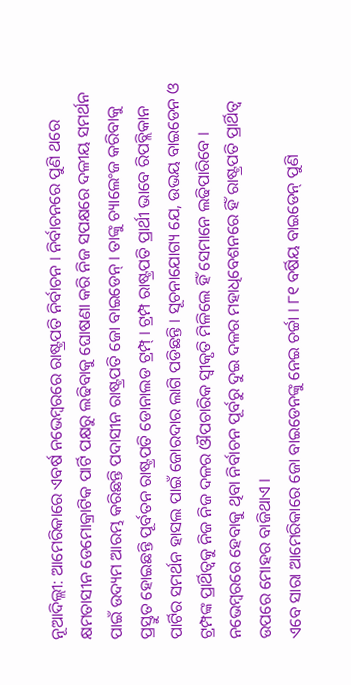ନୂଆଦିଲ୍ଲୀ: ଆମେରିକାରେ ଏବର୍ଷ ନଭେମ୍ବରରେ ରାଷ୍ଟ୍ରପତି ନିର୍ବାଚନ । ନିର୍ବାଚନରେ ପୁଣି ଥରେ କ୍ଷମତାସୀନ ଡେମୋକ୍ରାଟିକ ପାର୍ଟି ପକ୍ଷରୁ ଲଢିବାକୁ ଘୋଷଣା କରି ନିଜ ସପକ୍ଷରେ ଦଳୀୟ ସମର୍ଥନ ପାଇଁ ଉଦ୍ୟମ ଆରମ୍ଭ କରିଛନ୍ତି ପଦାସୀନ ରାଷ୍ଟ୍ରପତି ଜୋ ବାଇଡେନ୍ । ତାଙ୍କୁ ଚ୍ୟାଲେଂଜ କରିବାକୁ ପ୍ରସ୍ତୁତ ହୋଇଛନ୍ତି ପୂର୍ବତନ ରାଷ୍ଟ୍ରପତି ଡୋନାଲଡ ଟ୍ରମ୍ପ୍ । ଟ୍ରମ୍ପ ରାଷ୍ଟ୍ରପତି ପ୍ରାର୍ଥୀ ଭାବେ ରିପବ୍ଲିକାନ ପାର୍ଟିର ସମର୍ଥନ ହାସଲ ପାଇଁ ଜୋରଦାର ଲାଗି ପଡିଛନ୍ତି । ସୂଚନାଯୋଗ୍ୟ ଯେ, ଉଭୟ ବାଇଡେନ ଓ ଟ୍ରମ୍ପଙ୍କ ପ୍ରାର୍ଥିତ୍ୱକୁ ନିଜ ନିଜ ଦଳର ଔପଚାରିକ ସ୍ୱୀକୃତି ମିଳିଲେ ହିଁ ସେମାନେ ଲଢିପାରିବେ । ନଭେମ୍ବରରେ ହେବାକୁ ଥିବା ନିର୍ବାଚନ ପୂର୍ବରୁ ଦୁଇ ଦଳର ମହାଧିବେଶନରେ ହିଁ ରାଷ୍ଟ୍ରପତି ପ୍ରାର୍ଥିତ୍ୱ ଉପରେ ମୋହର ବାଜିଥାଏ ।
ଏବେ ସାରା ଆମେରିକାରେ ଜୋ ବାଇଡେନଙ୍କୁ ନେଇ ଚର୍ଚ୍ଚା । ୮୧ ବର୍ଷିୟ ବାଇଡେନ୍ ପୁଣି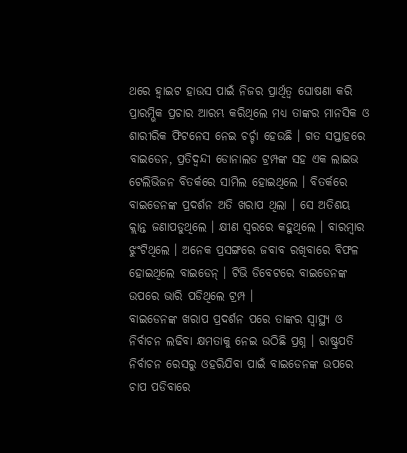ଥରେ ହ୍ୱାଇଟ ହାଉସ ପାଇଁ ନିଜର ପ୍ରାର୍ଥିତ୍ୱ ଘୋଷଣା କରି ପ୍ରାରମ୍ଭିକ ପ୍ରଚାର ଆରମ୍ଭ କରିଥିଲେ ମଧ୍ୟ ତାଙ୍କର ମାନସିକ ଓ ଶାରୀରିକ ଫିଟନେସ ନେଇ ଚର୍ଚ୍ଚା ହେଉଛି । ଗତ ସପ୍ତାହରେ ବାଇଡେନ, ପ୍ରତିଦ୍ୱନ୍ଦୀ ଡୋନାଲଡ ଟ୍ରମ୍ପଙ୍କ ସହ ଏକ ଲାଇଭ ଟେଲିଭିଜନ ବିତର୍କରେ ସାମିଲ ହୋଇଥିଲେ । ବିତର୍କରେ ବାଇଡେନଙ୍କ ପ୍ରଦର୍ଶନ ଅତି ଖରାପ ଥିଲା । ସେ ଅତିଶୟ କ୍ଲାନ୍ତ ଜଣାପଡୁଥିଲେ । କ୍ଷୀଣ ସ୍ୱରରେ କହୁଥିଲେ । ବାରମ୍ବାର ଝୁଂଟିଥିଲେ । ଅନେକ ପ୍ରସଙ୍ଗରେ ଜବାବ ରଖିବାରେ ବିଫଳ ହୋଇଥିଲେ ବାଇଡେନ୍ । ଟିଭି ଡିବେଟରେ ବାଇଡେନଙ୍କ ଉପରେ ଭାରି ପଡିଥିଲେ ଟ୍ରମ୍ପ ।
ବାଇଡେନଙ୍କ ଖରାପ ପ୍ରଦର୍ଶନ ପରେ ତାଙ୍କର ସ୍ୱାସ୍ଥ୍ୟ ଓ ନିର୍ବାଚନ ଲଢିବା କ୍ଷମତାକୁ ନେଇ ଉଠିଛି ପ୍ରଶ୍ନ । ରାଷ୍ଟ୍ରପତି ନିର୍ବାଚନ ରେସରୁ ଓହରିଯିବା ପାଇଁ ବାଇଡେନଙ୍କ ଉପରେ ଚାପ ପଡିବାରେ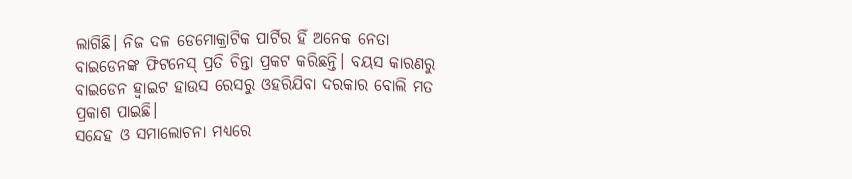ଲାଗିଛି। ନିଜ ଦଳ ଡେମୋକ୍ରାଟିକ ପାର୍ଟିର ହିଁ ଅନେକ ନେତା ବାଇଡେନଙ୍କ ଫିଟନେସ୍ ପ୍ରତି ଚିନ୍ତା ପ୍ରକଟ କରିଛନ୍ତି। ବୟସ କାରଣରୁ ବାଇଡେନ ହ୍ୱାଇଟ ହାଉସ ରେସରୁ ଓହରିଯିବା ଦରକାର ବୋଲି ମତ ପ୍ରକାଶ ପାଇଛି।
ସନ୍ଦେହ ଓ ସମାଲୋଚନା ମଧ୍ୟରେ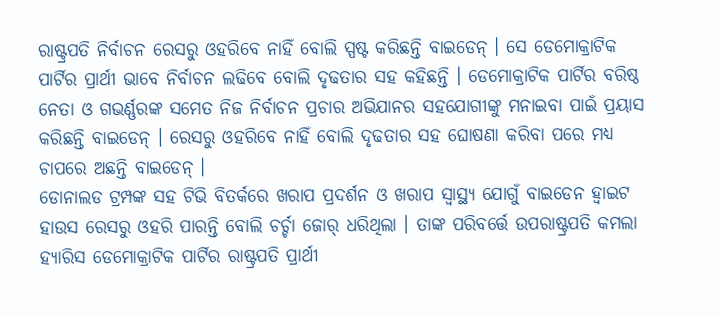ରାଷ୍ଟ୍ରପତି ନିର୍ବାଚନ ରେସରୁ ଓହରିବେ ନାହିଁ ବୋଲି ସ୍ପଷ୍ଟ କରିଛନ୍ତି ବାଇଡେନ୍ । ସେ ଡେମୋକ୍ରାଟିକ ପାର୍ଟିର ପ୍ରାର୍ଥୀ ଭାବେ ନିର୍ବାଚନ ଲଢିବେ ବୋଲି ଦୃଢତାର ସହ କହିଛନ୍ତି । ଡେମୋକ୍ରାଟିକ ପାର୍ଟିର ବରିଷ୍ଠ ନେତା ଓ ଗଭର୍ଣ୍ଣରଙ୍କ ସମେତ ନିଜ ନିର୍ବାଚନ ପ୍ରଚାର ଅଭିଯାନର ସହଯୋଗୀଙ୍କୁ ମନାଇବା ପାଇଁ ପ୍ରୟାସ କରିଛନ୍ତି ବାଇଡେନ୍ । ରେସରୁ ଓହରିବେ ନାହିଁ ବୋଲି ଦୃଢତାର ସହ ଘୋଷଣା କରିବା ପରେ ମଧ୍ୟ ଚାପରେ ଅଛନ୍ତି ବାଇଡେନ୍ ।
ଡୋନାଲଡ ଟ୍ରମ୍ପଙ୍କ ସହ ଟିଭି ବିତର୍କରେ ଖରାପ ପ୍ରଦର୍ଶନ ଓ ଖରାପ ସ୍ୱାସ୍ଥ୍ୟ ଯୋଗୁଁ ବାଇଡେନ ହ୍ୱାଇଟ ହାଉସ ରେସରୁ ଓହରି ପାରନ୍ତି ବୋଲି ଚର୍ଚ୍ଚା ଜୋର୍ ଧରିଥିଲା । ତାଙ୍କ ପରିବର୍ତ୍ତେ ଉପରାଷ୍ଟ୍ରପତି କମଲା ହ୍ୟାରିସ ଡେମୋକ୍ରାଟିକ ପାର୍ଟିର ରାଷ୍ଟ୍ରପତି ପ୍ରାର୍ଥୀ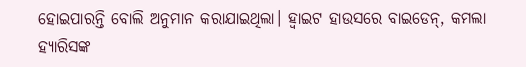ହୋଇପାରନ୍ତି ବୋଲି ଅନୁମାନ କରାଯାଇଥିଲା। ହ୍ୱାଇଟ ହାଉସରେ ବାଇଡେନ୍, କମଲା ହ୍ୟାରିସଙ୍କ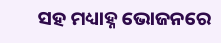ସହ ମଧ୍ୟାହ୍ନ ଭୋଜନରେ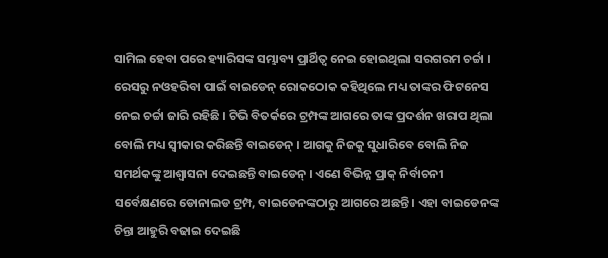ସାମିଲ ହେବା ପରେ ହ୍ୟାରିସଙ୍କ ସମ୍ଭାବ୍ୟ ପ୍ରାର୍ଥିତ୍ୱ ନେଇ ହୋଇଥିଲା ସରଗରମ ଚର୍ଚ୍ଚା ।
ରେସରୁ ନଓହରିବା ପାଇଁ ବାଇଡେନ୍ ରୋକଠୋକ କହିଥିଲେ ମଧ୍ୟ ତାଙ୍କର ଫିଟନେସ ନେଇ ଚର୍ଚ୍ଚା ଜାରି ରହିଛି । ଟିଭି ବିତର୍କରେ ଟ୍ରମ୍ପଙ୍କ ଆଗରେ ତାଙ୍କ ପ୍ରଦର୍ଶନ ଖରାପ ଥିଲା ବୋଲି ମଧ୍ୟ ସ୍ୱୀକାର କରିଛନ୍ତି ବାଇଡେନ୍ । ଆଗକୁ ନିଜକୁ ସୁଧାରିବେ ବୋଲି ନିଜ ସମର୍ଥକଙ୍କୁ ଆଶ୍ୱାସନା ଦେଇଛନ୍ତି ବାଇଡେନ୍ । ଏଣେ ବିଭିନ୍ନ ପ୍ରାକ୍ ନିର୍ବାଚନୀ ସର୍ବେକ୍ଷଣରେ ଡୋନାଲଡ ଟ୍ରମ୍ପ, ବାଇଡେନଙ୍କଠାରୁ ଆଗରେ ଅଛନ୍ତି । ଏହା ବାଇଡେନଙ୍କ ଚିନ୍ତା ଆହୁରି ବଢାଇ ଦେଇଛି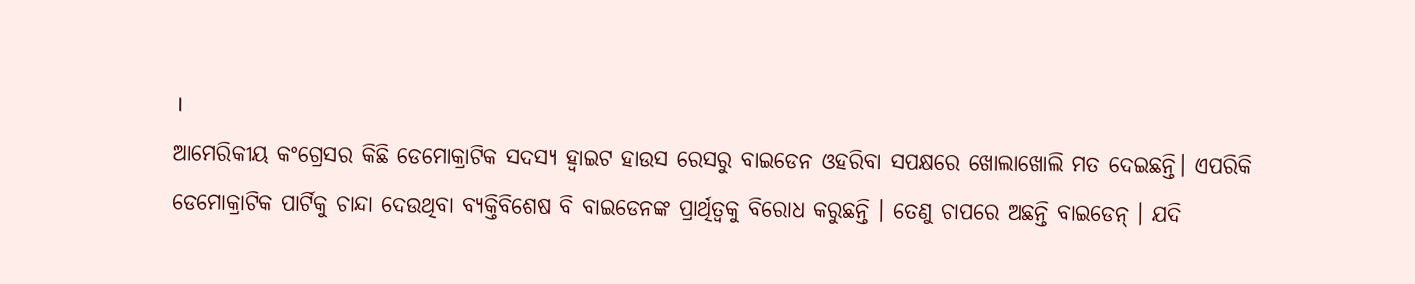।
ଆମେରିକୀୟ କଂଗ୍ରେସର କିଛି ଡେମୋକ୍ରାଟିକ ସଦସ୍ୟ ହ୍ୱାଇଟ ହାଉସ ରେସରୁ ବାଇଡେନ ଓହରିବା ସପକ୍ଷରେ ଖୋଲାଖୋଲି ମତ ଦେଇଛନ୍ତି। ଏପରିକି ଡେମୋକ୍ରାଟିକ ପାର୍ଟିକୁ ଚାନ୍ଦା ଦେଉଥିବା ବ୍ୟକ୍ତିବିଶେଷ ବି ବାଇଡେନଙ୍କ ପ୍ରାର୍ଥିତ୍ୱକୁ ବିରୋଧ କରୁଛନ୍ତି । ତେଣୁ ଚାପରେ ଅଛନ୍ତି ବାଇଡେନ୍ । ଯଦି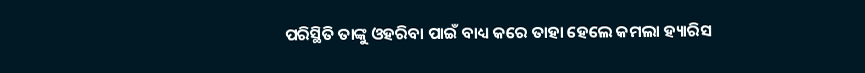ପରିସ୍ଥିତି ତାଙ୍କୁ ଓହରିବା ପାଇଁ ବାଧ୍ୟ କରେ ତାହା ହେଲେ କମଲା ହ୍ୟାରିସ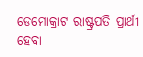ଡେମୋକ୍ରାଟ ରାଷ୍ଟ୍ରପତି ପ୍ରାର୍ଥୀ ହେବା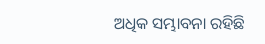ଅଧିକ ସମ୍ଭାବନା ରହିଛି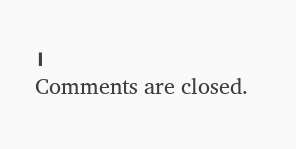।
Comments are closed.